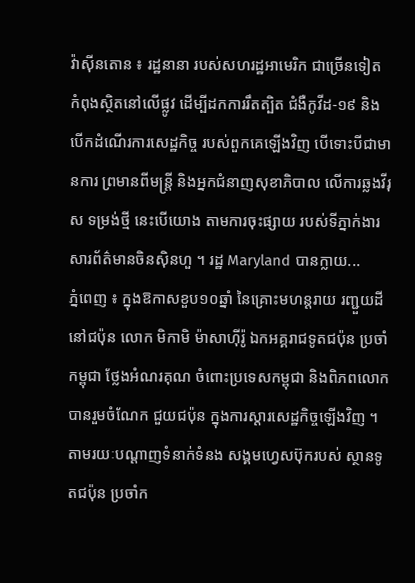វ៉ាស៊ីនតោន ៖ រដ្ឋនានា របស់សហរដ្ឋអាមេរិក ជាច្រើនទៀត កំពុងស្ថិតនៅលើផ្លូវ ដើម្បីដកការរឹតត្បិត ជំងឺកូវីដ-១៩ និងបើកដំណើរការសេដ្ឋកិច្ច របស់ពួកគេឡើងវិញ បើទោះបីជាមានការ ព្រមានពីមន្រ្តី និងអ្នកជំនាញសុខាភិបាល លើការឆ្លងវីរុស ទម្រង់ថ្មី នេះបើយោង តាមការចុះផ្សាយ របស់ទីភ្នាក់ងារសារព័ត៌មានចិនស៊ិនហួ ។ រដ្ឋ Maryland បានក្លាយ...
ភ្នំពេញ ៖ ក្នុងឱកាសខួប១០ឆ្នាំ នៃគ្រោះមហន្ដរាយ រញ្ជួយដី នៅជប៉ុន លោក មិកាមិ ម៉ាសាហ៊ីរ៉ូ ឯកអគ្គរាជទូតជប៉ុន ប្រចាំកម្ពុជា ថ្លែងអំណរគុណ ចំពោះប្រទេសកម្ពុជា និងពិភពលោក បានរួមចំណែក ជួយជប៉ុន ក្នុងការស្ដារសេដ្ឋកិច្ចឡើងវិញ ។ តាមរយៈបណ្ដាញទំនាក់ទំនង សង្គមហ្វេសប៊ុករបស់ ស្ថានទូតជប៉ុន ប្រចាំក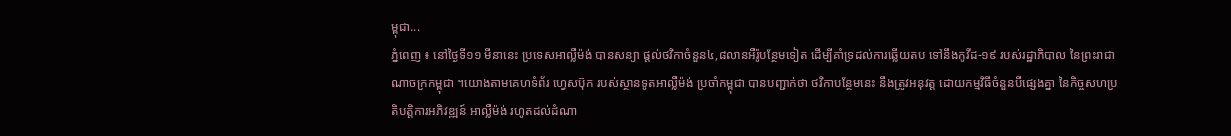ម្ពុជា...
ភ្នំពេញ ៖ នៅថ្ងៃទី១១ មីនានេះ ប្រទេសអាល្លឺម៉ង់ បានសន្យា ផ្តល់ថវិកាចំនួន៤,៨លានអឺរ៉ូបន្ថែមទៀត ដើម្បីគាំទ្រដល់ការឆ្លើយតប ទៅនឹងកូវីដ-១៩ របស់រដ្ឋាភិបាល នៃព្រះរាជាណាចក្រកម្ពុជា ។យោងតាមគេហទំព័រ ហ្វេសប៊ុក របស់ស្ថានទូតអាល្លឺម៉ង់ ប្រចាំកម្ពុជា បានបញ្ជាក់ថា ថវិកាបន្ថែមនេះ នឹងត្រូវអនុវត្ត ដោយកម្មវិធីចំនួនបីផ្សេងគ្នា នៃកិច្ចសហប្រតិបត្តិការអភិវឌ្ឍន៍ អាល្លឺម៉ង់ រហូតដល់ដំណា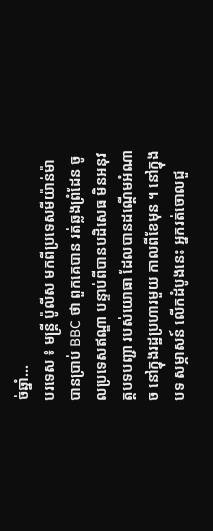ច់ឆ្នាំ...
បរទេស ៖ មន្រ្តី ប៉ូលីស មកពីប្រទេសមីយ៉ាន់ម៉ា បានប្រាប់ BBC ថា ពួកគេបាន រត់ឆ្លងព្រំដែន ចូលប្រទេសឥណ្ឌា បន្ទាប់ពីបានបដិសេធ មិនអនុវត្តបទបញ្ជា របស់យោធា ដែលបានដណ្តើមអំណាច នៅក្នុងរដ្ឋប្រហារមួយ កាលពីខែមុន ។ នៅក្នុងបទ សម្ភាសន៍ លើកដំបូងនេះ អ្នករត់ចោលជួ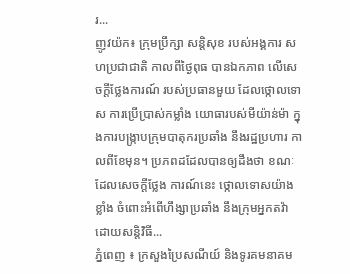រ...
ញូវយ៉ក៖ ក្រុមប្រឹក្សា សន្តិសុខ របស់អង្គការ សហប្រជាជាតិ កាលពីថ្ងៃពុធ បានឯកភាព លើសេចក្តីថ្លែងការណ៍ របស់ប្រធានមួយ ដែលថ្កោលទោស ការប្រើប្រាស់កម្លាំង យោធារបស់មីយ៉ាន់ម៉ា ក្នុងការបង្ក្រាបក្រុមបាតុករប្រឆាំង នឹងរដ្ឋប្រហារ កាលពីខែមុន។ ប្រភពដដែលបានឲ្យដឹងថា ខណៈដែលសេចក្តីថ្លែង ការណ៍នេះ ថ្កោលទោសយ៉ាងខ្លាំង ចំពោះអំពើហឹង្សាប្រឆាំង នឹងក្រុមអ្នកតវ៉ា ដោយសន្តិវិធី...
ភ្នំពេញ ៖ ក្រសួងប្រៃសណីយ៍ និងទូរគមនាគម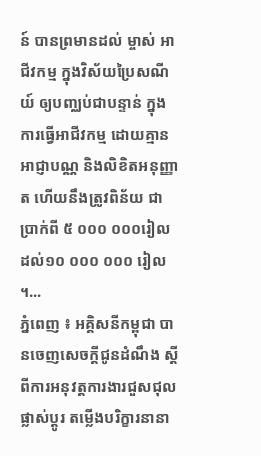ន៍ បានព្រមានដល់ ម្ចាស់ អាជីវកម្ម ក្នុងវិស័យប្រៃសណីយ៍ ឲ្យបញ្ឈប់ជាបន្ទាន់ ក្នុងការធ្វើអាជីវកម្ម ដោយគ្មានអាជ្ញាបណ្ណ និងលិខិតអនុញ្ញាត ហើយនឹងត្រូវពិន័យ ជាប្រាក់ពី ៥ ០០០ ០០០រៀល ដល់១០ ០០០ ០០០ រៀល ។...
ភ្នំពេញ ៖ អគ្គិសនីកម្ពុជា បានចេញសេចក្តីជូនដំណឹង ស្តីពីការអនុវត្តការងារជួសជុល ផ្លាស់ប្តូរ តម្លើងបរិក្ខារនានា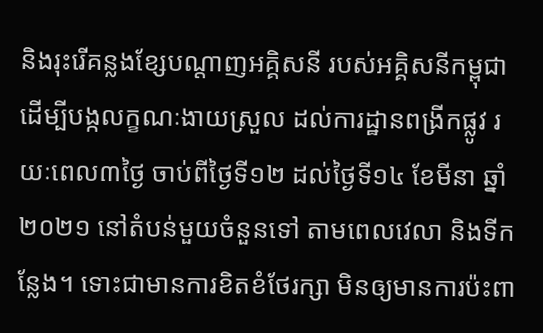និងរុះរើគន្លងខ្សែបណ្តាញអគ្គិសនី របស់អគ្គិសនីកម្ពុជា ដើម្បីបង្កលក្ខណៈងាយស្រួល ដល់ការដ្ឋានពង្រីកផ្លូវ រយៈពេល៣ថ្ងៃ ចាប់ពីថ្ងៃទី១២ ដល់ថ្ងៃទី១៤ ខែមីនា ឆ្នាំ២០២១ នៅតំបន់មួយចំនួនទៅ តាមពេលវេលា និងទីកន្លែង។ ទោះជាមានការខិតខំថែរក្សា មិនឲ្យមានការប៉ះពា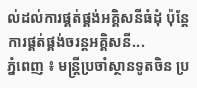ល់ដល់ការផ្គត់ផ្គង់អគ្គិសនីធំដុំ ប៉ុន្តែការផ្គត់ផ្គង់ចរន្តអគ្គិសនី...
ភ្នំពេញ ៖ មន្រ្តីប្រចាំស្ថានទូតចិន ប្រ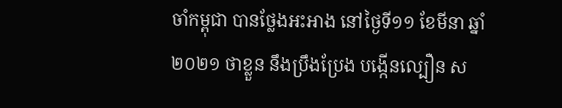ចាំកម្ពុជា បានថ្លែងអះអាង នៅថ្ងៃទី១១ ខែមីនា ឆ្នាំ២០២១ ថាខ្លួន នឹងប្រឹងប្រែង បង្កើនល្បឿន ស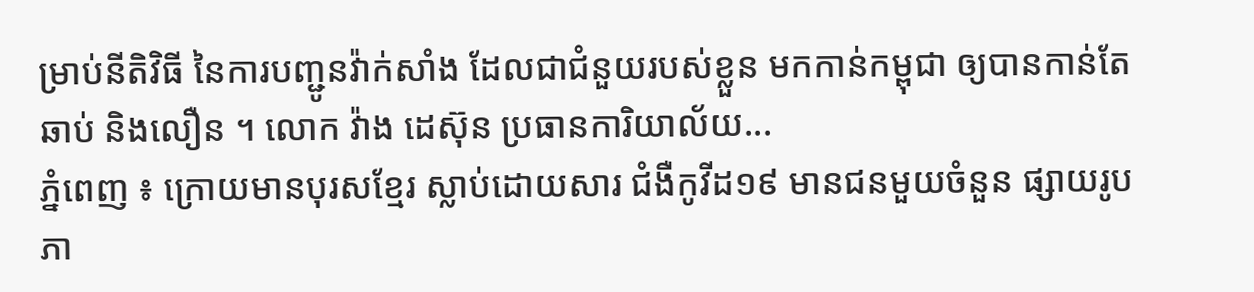ម្រាប់នីតិវិធី នៃការបញ្ជូនវ៉ាក់សាំង ដែលជាជំនួយរបស់ខ្លួន មកកាន់កម្ពុជា ឲ្យបានកាន់តែឆាប់ និងលឿន ។ លោក វ៉ាង ដេស៊ុន ប្រធានការិយាល័យ...
ភ្នំពេញ ៖ ក្រោយមានបុរសខ្មែរ ស្លាប់ដោយសារ ជំងឺកូវីដ១៩ មានជនមួយចំនួន ផ្សាយរូបភា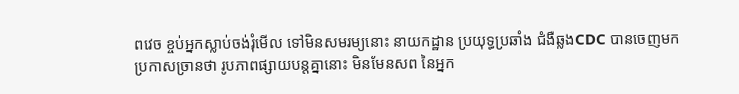ពវេច ខ្ចប់អ្នកស្លាប់ចង់រុំមើល ទៅមិនសមរម្យនោះ នាយកដ្ឋាន ប្រយុទ្ធប្រឆាំង ជំងឺឆ្លងCDC បានចេញមក ប្រកាសច្រានថា រូបភាពផ្សាយបន្តគ្នានោះ មិនមែនសព នៃអ្នក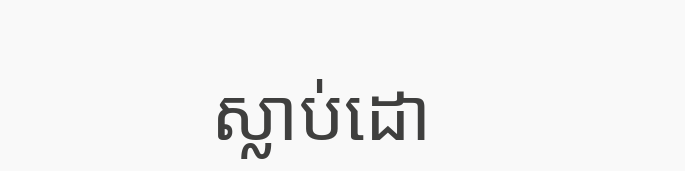ស្លាប់ដោ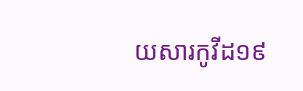យសារកូវីដ១៩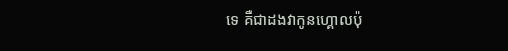ទេ គឺជាដងវាកូនហ្គោលប៉ុ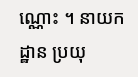ណ្ណោះ ។ នាយកដ្ឋាន ប្រយុ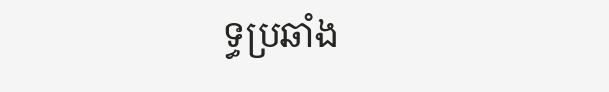ទ្ធប្រឆាំង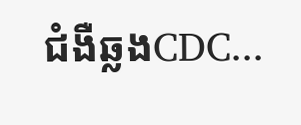ជំងឺឆ្លងCDC...